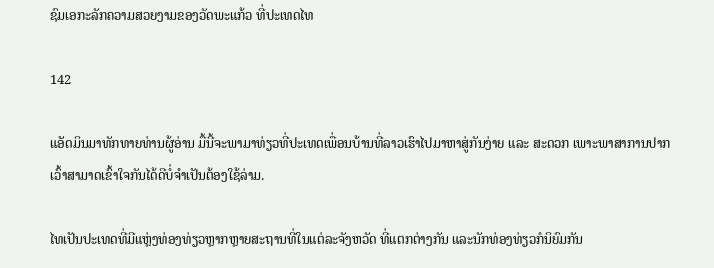ຊົມເອກະລັກຄວາມສວຍງາມຂອງວັດພະແກ້ວ ທີ່ປະເທດໄທ

142

ແອັດມິນມາທັກທາຍທ່ານຜູ້ອ່ານ ມື້ນີ້ຈະພາມາທ່ຽວທີ່ປະເທດເພື່ອນບ້ານທີ່ລາວເຮົາໄປມາຫາສູ່ກັນງ່າຍ ແລະ ສະດວກ ເພາະພາສາການປາກເວົ້າສາມາດເຂົ້າໃຈກັນໄດ້ດີບໍ່ຈຳເປັນຕ້ອງໃຊ້ລ່າມ.

ໄທເປັນປະເທດທີ່ມີແຫຼ່ງທ່ອງທ່ຽວຫຼາກຫຼາຍສະຖານທີ່ໃນແຕ່ລະຈັງຫວັດ ທີ່ແຕກຕ່າງກັນ ແລະນັກທ່ອງທ່ຽວກໍນິຍົມກັນ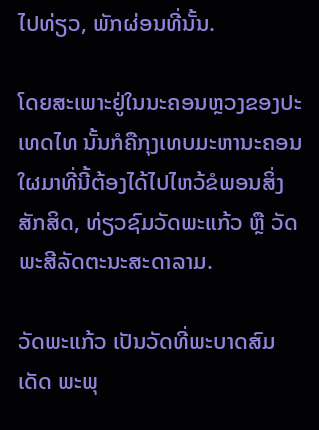ໄປທ່ຽວ, ພັກຜ່ອນທີ່ນັ້ນ.

ໂດຍສະເພາະຢູ່ໃນນະຄອນຫຼວງຂອງປະເທດໄທ ນັ້ນກໍຄືກຸງເທບມະຫານະຄອນ ໃຜມາທີ່ນີ້ຕ້ອງໄດ້ໄປໄຫວ້ຂໍພອນສິ່ງສັກສິດ, ທ່ຽວຊົມວັດພະແກ້ວ ຫຼື ວັດພະສີລັດຕະນະສະດາລາມ.

ວັດພະແກ້ວ ເປັນວັດທີ່ພະບາດສົມເດັດ ພະພຸ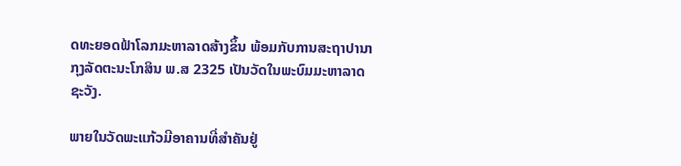ດທະຍອດຟ້າໂລກມະຫາລາດສ້າງຂຶ້ນ ພ້ອມກັບການສະຖາປານາກຸງລັດຕະນະໂກສິນ ພ.ສ 2325 ເປັນວັດໃນພະບົມມະຫາລາດຊະວັງ.

ພາຍໃນວັດພະແກ້ວມີອາຄານທີ່ສໍາຄັນຢູ່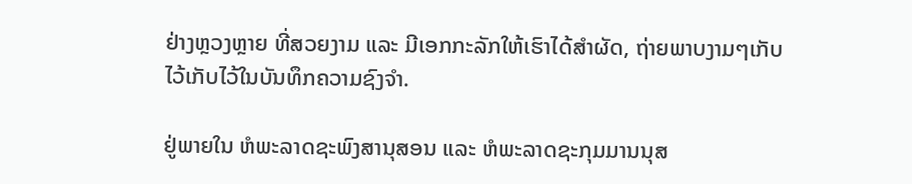ຢ່າງຫຼວງຫຼາຍ ທີ່ສວຍງາມ ແລະ ມີເອກກະລັກໃຫ້ເຮົາໄດ້ສໍາຜັດ, ຖ່າຍພາບງາມໆເກັບໄວ້ເກັບໄວ້ໃນບັນທຶກຄວາມຊົງຈຳ.

ຢູ່ພາຍໃນ ຫໍພະລາດຊະພົງສານຸສອນ ແລະ ຫໍພະລາດຊະກຸມມານນຸສ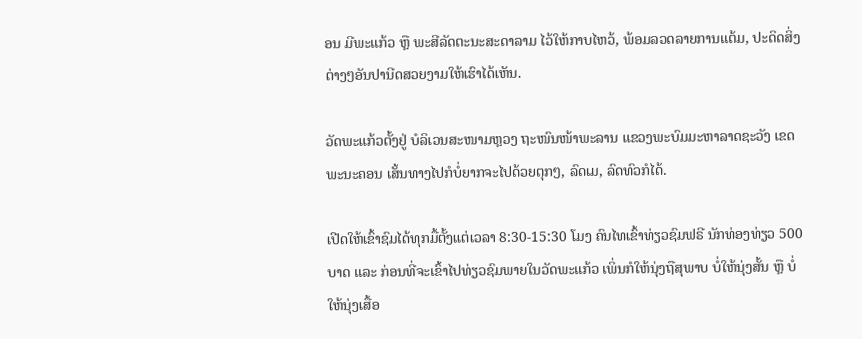ອນ ມີພະແກ້ວ ຫຼື ພະສີລັດຕະນະສະດາລາມ ໄວ້ໃຫ້ກາບໄຫວ້, ພ້ອມລວດລາຍການແຕ້ມ, ປະດິດສິ່ງຕ່າງໆອັນປານີດສວຍງາມໃຫ້ເຮົາໄດ້ເຫັນ.

ວັດພະແກ້ວຕັ້ງຢູ່ ບໍລິເວນສະໜາມຫຼວງ ຖະໜົນໜ້າພະລານ ແຂວງພະບົມມະຫາລາດຊະວັງ ເຂດພະນະຄອນ ເສັ້ນທາງໄປກໍບໍ່ຍາກຈະໄປດ້ວຍຕຸກໆ, ລົດເມ, ລົດທົວກໍໄດ້.

ເປີດໃຫ້ເຂົ້າຊົມໄດ້ທຸກມື້ຕັ້ງແຕ່ເວລາ 8:30-15:30 ໂມງ ຄົນໄທເຂົ້າທ່ຽວຊົມຟຣີ ນັກທ່ອງທ່ຽວ 500 ບາດ ແລະ ກ່ອນທີ່ຈະເຂົ້າໄປທ່ຽວຊົມພາຍໃນວັດພະແກ້ວ ເພິ່ນກໍໃຫ້ນຸ່ງຖືສຸພາບ ບໍ່ໃຫ້ນຸ່ງສັ້ນ ຫຼື ບໍ່ໃຫ້ນຸ່ງເສື້ອ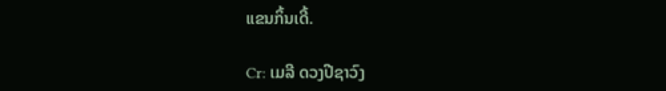ແຂນກິ້ນເດີ້.

Cr: ເມລີ ດວງປີຊາວົງ